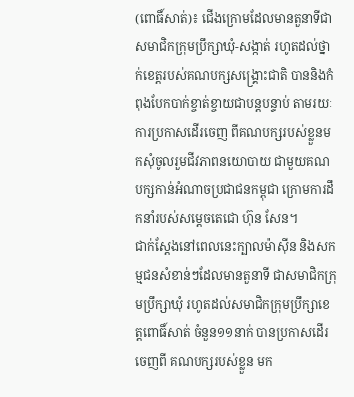(ពោធិ៍សាត់)៖ ជើងក្រោមដែលមានតួនាទីជាសមាជិកក្រុមប្រឹក្សាឃុំ-សង្កាត់ រហូតដល់ថ្នាក់ខេត្តរបស់គណបក្សសង្គ្រោះជាតិ បាននិងកំពុងបែកបាក់ខ្ចាត់ខ្ចាយជាបន្ដបន្ទាប់ តាមរយៈការប្រកាសដើរចេញ ពីគណបក្សរបស់ខ្លួនមកសុំចូលរួមជីវភាពនយោបាយ ជាមួយគណបក្សកាន់អំណាចប្រជាជនកម្ពុជា ក្រោមការដឹកនាំរបស់សម្ដេចតេជោ ហ៊ុន សែន។
ជាក់ស្ដែងនៅពេលនេះក្បាលម៉ាស៊ីន និងសកម្មជនសំខាន់ៗដែលមានតួនាទី ជាសមាជិកក្រុមប្រឹក្សាឃុំ រហូតដល់សមាជិកក្រុមប្រឹក្សាខេត្តពោធិ៍សាត់ ចំនួន១១នាក់ បានប្រកាសដើរចេញពី គណបក្សរបស់ខ្លួន មក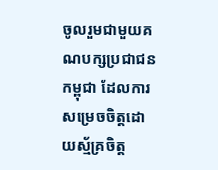ចូលរួមជាមួយគណបក្សប្រជាជនកម្ពុជា ដែលការសម្រេចចិត្តដោយស្ម័គ្រចិត្ត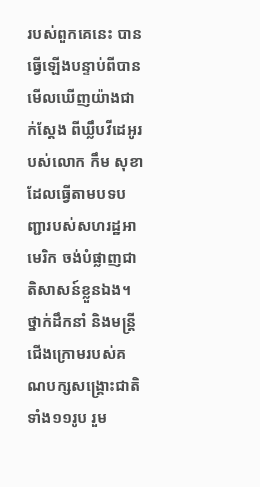របស់ពួកគេនេះ បានធ្វើឡើងបន្ទាប់ពីបានមើលឃើញយ៉ាងជាក់ស្ដែង ពីឃ្លឹបវីដេអូរបស់លោក កឹម សុខា ដែលធ្វើតាមបទបញ្ជារបស់សហរដ្ឋអាមេរិក ចង់បំផ្លាញជាតិសាសន៍ខ្លួនឯង។
ថ្នាក់ដឹកនាំ និងមន្ដ្រីជើងក្រោមរបស់គណបក្សសង្គ្រោះជាតិទាំង១១រូប រួម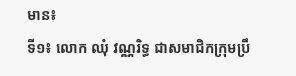មាន៖
ទី១៖ លោក ឈុំ វណ្ណរិទ្ធ ជាសមាជិកក្រុមប្រឹ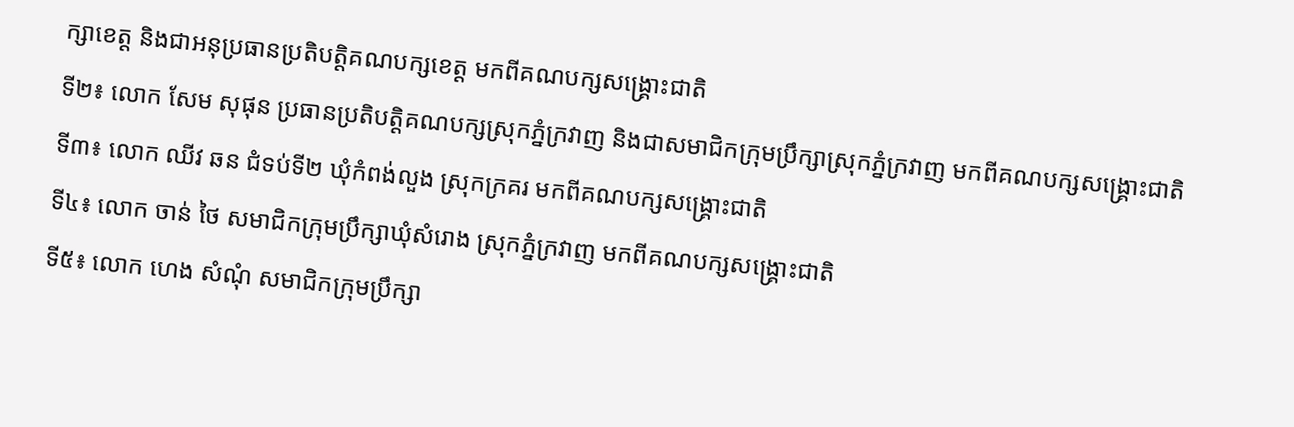ក្សាខេត្ត និងជាអនុប្រធានប្រតិបត្តិគណបក្សខេត្ត មកពីគណបក្សសង្គ្រោះជាតិ
ទី២៖ លោក សែម សុផុន ប្រធានប្រតិបត្តិគណបក្សស្រុកភ្នំក្រវាញ និងជាសមាជិកក្រុមប្រឹក្សាស្រុកភ្នំក្រវាញ មកពីគណបក្សសង្គ្រោះជាតិ
ទី៣៖ លោក ឈីវ ឆន ជំទប់ទី២ ឃុំកំពង់លួង ស្រុកក្រគរ មកពីគណបក្សសង្គ្រោះជាតិ
ទី៤៖ លោក ចាន់ ថៃ សមាជិកក្រុមប្រឹក្សាឃុំសំរោង ស្រុកភ្នំក្រវាញ មកពីគណបក្សសង្គ្រោះជាតិ
ទី៥៖ លោក ហេង សំណុំ សមាជិកក្រុមប្រឹក្សា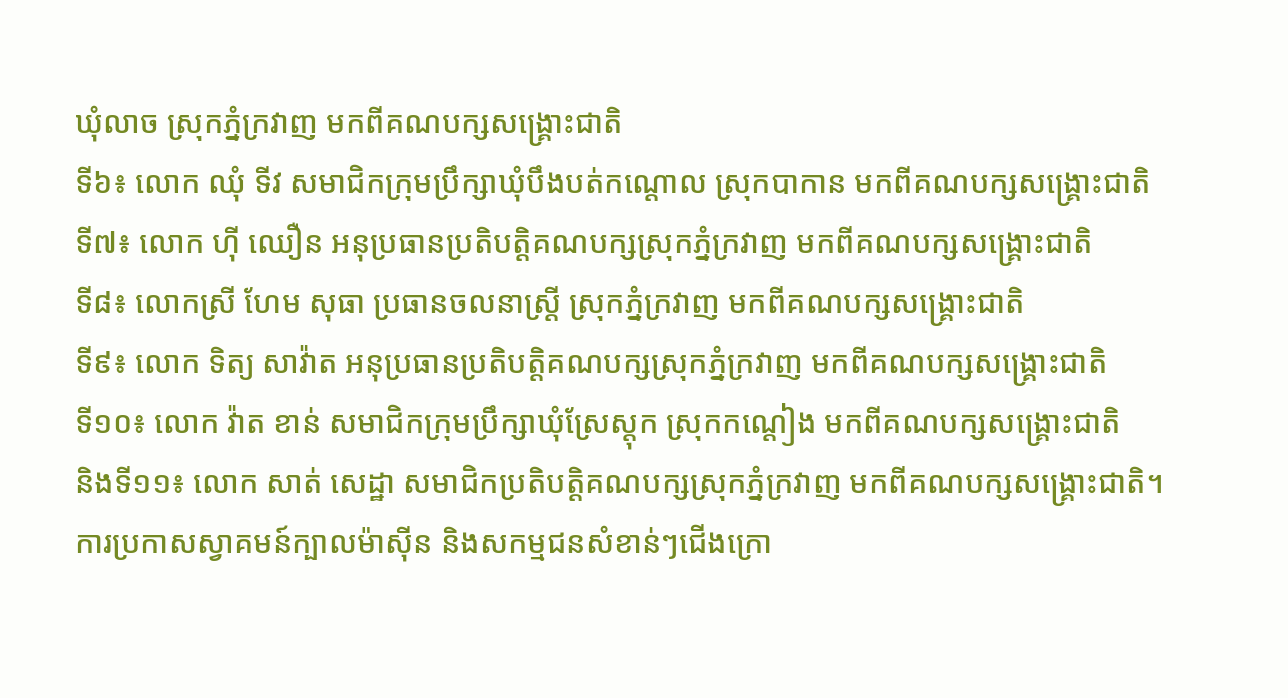ឃុំលាច ស្រុកភ្នំក្រវាញ មកពីគណបក្សសង្គ្រោះជាតិ
ទី៦៖ លោក ឈុំ ទីវ សមាជិកក្រុមប្រឹក្សាឃុំបឹងបត់កណ្តោល ស្រុកបាកាន មកពីគណបក្សសង្គ្រោះជាតិ
ទី៧៖ លោក ហ៊ី ឈឿន អនុប្រធានប្រតិបត្តិគណបក្សស្រុកភ្នំក្រវាញ មកពីគណបក្សសង្គ្រោះជាតិ
ទី៨៖ លោកស្រី ហែម សុធា ប្រធានចលនាស្ត្រី ស្រុកភ្នំក្រវាញ មកពីគណបក្សសង្គ្រោះជាតិ
ទី៩៖ លោក ទិត្យ សាវ៉ាត អនុប្រធានប្រតិបត្តិគណបក្សស្រុកភ្នំក្រវាញ មកពីគណបក្សសង្គ្រោះជាតិ
ទី១០៖ លោក វ៉ាត ខាន់ សមាជិកក្រុមប្រឹក្សាឃុំស្រែស្តុក ស្រុកកណ្តៀង មកពីគណបក្សសង្គ្រោះជាតិ
និងទី១១៖ លោក សាត់ សេដ្ឋា សមាជិកប្រតិបត្តិគណបក្សស្រុកភ្នំក្រវាញ មកពីគណបក្សសង្គ្រោះជាតិ។
ការប្រកាសស្វាគមន៍ក្បាលម៉ាស៊ីន និងសកម្មជនសំខាន់ៗជើងក្រោ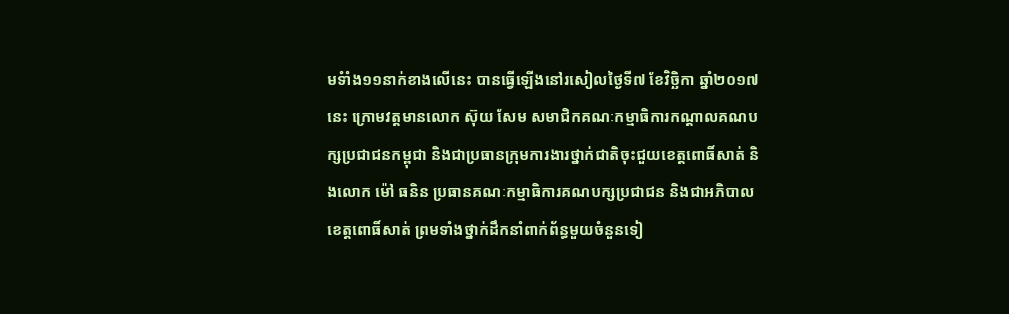មទំាំង១១នាក់ខាងលើនេះ បានធ្វើឡើងនៅរសៀលថ្ងៃទី៧ ខែវិច្ឆិកា ឆ្នាំ២០១៧នេះ ក្រោមវត្តមានលោក ស៊ុយ សែម សមាជិកគណៈកម្មាធិការកណ្តាលគណបក្សប្រជាជនកម្ពុជា និងជាប្រធានក្រុមការងារថ្នាក់ជាតិចុះជួយខេត្តពោធិ៍សាត់ និងលោក ម៉ៅ ធនិន ប្រធានគណៈកម្មាធិការគណបក្សប្រជាជន និងជាអភិបាលខេត្តពោធិ៍សាត់ ព្រមទាំងថ្នាក់ដឹកនាំពាក់ព័ន្ធមួយចំនួនទៀ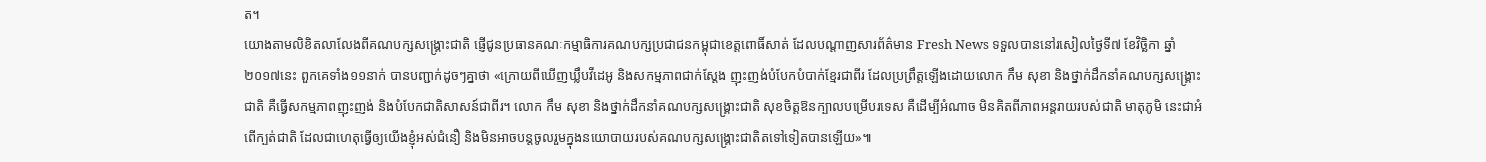ត។
យោងតាមលិខិតលាលែងពីគណបក្សសង្គ្រោះជាតិ ផ្ញើជូនប្រធានគណៈកម្មាធិការគណបក្សប្រជាជនកម្ពុជាខេត្តពោធិ៍សាត់ ដែលបណ្តាញសារព័ត៌មាន Fresh News ទទួលបាននៅរសៀលថ្ងៃទី៧ ខែវិច្ឆិកា ឆ្នាំ២០១៧នេះ ពួកគេទាំង១១នាក់ បានបញ្ជាក់ដូចៗគ្នាថា «ក្រោយពីឃើញឃ្លឹបវីដេអូ និងសកម្មភាពជាក់ស្ដែង ញុះញង់បំបែកបំបាក់ខ្មែរជាពីរ ដែលប្រព្រឹត្តឡើងដោយលោក កឹម សុខា និងថ្នាក់ដឹកនាំគណបក្សសង្គ្រោះជាតិ គឺធ្វើសកម្មភាពញុះញង់ និងបំបែកជាតិសាសន៍ជាពីរ។ លោក កឹម សុខា និងថ្នាក់ដឹកនាំគណបក្សសង្គ្រោះជាតិ សុខចិត្តឱនក្បាលបម្រើបរទេស គឺដើម្បីអំណាច មិនគិតពីភាពអន្ដរាយរបស់ជាតិ មាតុភូមិ នេះជាអំពើក្បត់ជាតិ ដែលជាហេតុធ្វើឲ្យយើងខ្ញុំអស់ជំនឿ និងមិនអាចបន្ដចូលរួមក្នុងនយោបាយរបស់គណបក្សសង្គ្រោះជាតិតទៅទៀតបានឡើយ»៕